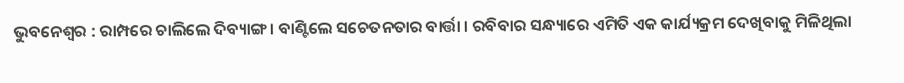ଭୁବନେଶ୍ୱର : ରାମ୍ପରେ ଚାଲିଲେ ଦିବ୍ୟାଙ୍ଗ । ବାଣ୍ଟିଲେ ସଚେତନତାର ବାର୍ତ୍ତା । ରବିବାର ସନ୍ଧ୍ୟାରେ ଏମିତି ଏକ କାର୍ଯ୍ୟକ୍ରମ ଦେଖିବାକୁ ମିଳିଥିଲା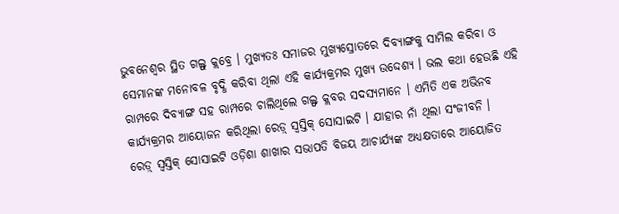ଭୁବନେଶ୍ୱର ସ୍ଥିତ ଗଲ୍ଫ୍ କ୍ଲବ୍ରେ । ମୁଖ୍ୟତଃ ସମାଜର ମୁଖ୍ୟସ୍ରୋତରେ ଦିବ୍ୟାଙ୍ଗକୁ ସାମିଲ କରିବା ଓ ସେମାନଙ୍କ ମନୋବଳ ବୃଦ୍ଧି କରିବା ଥିଲା ଏହି କାର୍ଯ୍ୟକ୍ରମର ମୁଖ୍ୟ ଉଦ୍ଦେଶ୍ୟ । ଭଲ କଥା ହେଉଛି ଏହି ରାମ୍ପରେ ଦିବ୍ୟାଙ୍ଗ ସହ ରାମ୍ପରେ ଚାଲିଥିଲେ ଗଲ୍ଫ କ୍ଲବର ସଦସ୍ୟମାନେ । ଏମିତି ଏକ ଅଭିନବ କାର୍ଯ୍ୟକ୍ରମର ଆୟୋଜନ କରିଥିଲା ରେଡ଼୍ ସ୍ୱସ୍ତିକ୍ ସୋସାଇଟି । ଯାହାର ନାଁ ଥିଲା ସଂଜୀବନି ।
ରେଡ଼୍ ସ୍ୱସ୍ତିକ୍ ସୋସାଇଟି ଓଡ଼ିଶା ଶାଖାର ସଭାପତି ବିଜୟ ଆଚାର୍ଯ୍ୟଙ୍କ ଅଧ୍ୟକ୍ଷତାରେ ଆୟୋଜିତ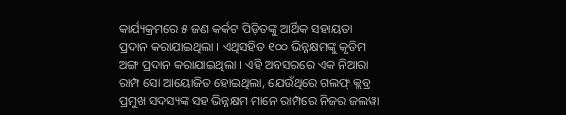କାର୍ଯ୍ୟକ୍ରମରେ ୫ ଜଣ କର୍କଟ ପିଡ଼ିତଙ୍କୁ ଆର୍ଥିକ ସହାୟତା ପ୍ରଦାନ କରାଯାଇଥିଲା । ଏଥିସହିତ ୧୦୦ ଭିନ୍ନକ୍ଷମଙ୍କୁ କୃତିମ ଅଙ୍ଗ ପ୍ରଦାନ କରାଯାଇଥିଲା । ଏହି ଅବସରରେ ଏକ ନିଆରା ରାମ୍ପ ସୋ ଆୟୋଜିତ ହୋଇଥିଲା, ଯେଉଁଥିରେ ଗଲଫ୍ କ୍ଲବ୍ର ପ୍ରମୁଖ ସଦସ୍ୟଙ୍କ ସହ ଭିନ୍ନକ୍ଷମ ମାନେ ରାମ୍ପରେ ନିଜର ଜଲୱା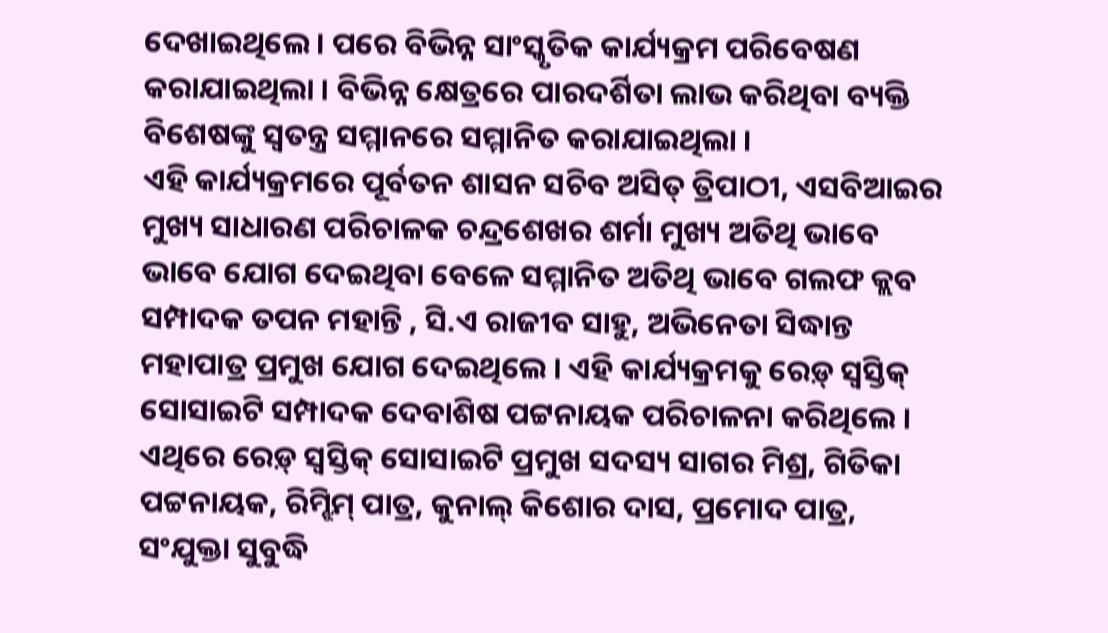ଦେଖାଇଥିଲେ । ପରେ ବିଭିନ୍ନ ସାଂସ୍କୃତିକ କାର୍ଯ୍ୟକ୍ରମ ପରିବେଷଣ କରାଯାଇଥିଲା । ବିଭିନ୍ନ କ୍ଷେତ୍ରରେ ପାରଦର୍ଶିତା ଲାଭ କରିଥିବା ବ୍ୟକ୍ତି ବିଶେଷଙ୍କୁ ସ୍ୱତନ୍ତ୍ର ସମ୍ମାନରେ ସମ୍ମାନିତ କରାଯାଇଥିଲା ।
ଏହି କାର୍ଯ୍ୟକ୍ରମରେ ପୂର୍ବତନ ଶାସନ ସଚିବ ଅସିତ୍ ତ୍ରିପାଠୀ, ଏସବିଆଇର ମୁଖ୍ୟ ସାଧାରଣ ପରିଚାଳକ ଚନ୍ଦ୍ରଶେଖର ଶର୍ମା ମୁଖ୍ୟ ଅତିଥି ଭାବେ ଭାବେ ଯୋଗ ଦେଇଥିବା ବେଳେ ସମ୍ମାନିତ ଅତିଥି ଭାବେ ଗଲଫ କ୍ଲବ ସମ୍ପାଦକ ତପନ ମହାନ୍ତି , ସି.ଏ ରାଜୀବ ସାହୁ, ଅଭିନେତା ସିଦ୍ଧାନ୍ତ ମହାପାତ୍ର ପ୍ରମୁଖ ଯୋଗ ଦେଇଥିଲେ । ଏହି କାର୍ଯ୍ୟକ୍ରମକୁ ରେଡ଼୍ ସ୍ୱସ୍ତିକ୍ ସୋସାଇଟି ସମ୍ପାଦକ ଦେବାଶିଷ ପଟ୍ଟନାୟକ ପରିଚାଳନା କରିଥିଲେ । ଏଥିରେ ରେଡ଼୍ ସ୍ୱସ୍ତିକ୍ ସୋସାଇଟି ପ୍ରମୁଖ ସଦସ୍ୟ ସାଗର ମିଶ୍ର, ଗିତିକା ପଟ୍ଟନାୟକ, ରିମ୍ଝିମ୍ ପାତ୍ର, କୁନାଲ୍ କିଶୋର ଦାସ, ପ୍ରମୋଦ ପାତ୍ର, ସଂଯୁକ୍ତା ସୁବୁଦ୍ଧି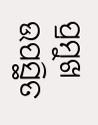ପ୍ରମୁଖ ଉପସ୍ଥିତ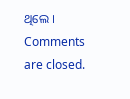ଥିଲେ ।
Comments are closed.